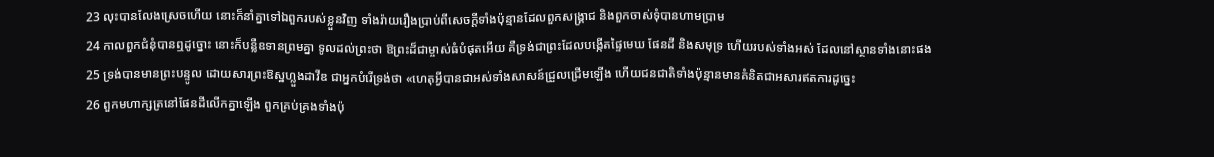23 លុះបានលែងស្រេចហើយ នោះក៏នាំគ្នាទៅឯពួករបស់ខ្លួនវិញ ទាំងរ៉ាយរឿងប្រាប់ពីសេចក្ដីទាំងប៉ុន្មានដែលពួកសង្គ្រាជ និងពួកចាស់ទុំបានហាមប្រាម
24 កាលពួកជំនុំបានឮដូច្នោះ នោះក៏បន្លឺឧទានព្រមគ្នា ទូលដល់ព្រះថា ឱព្រះដ៏ជាម្ចាស់ធំបំផុតអើយ គឺទ្រង់ជាព្រះដែលបង្កើតផ្ទៃមេឃ ផែនដី និងសមុទ្រ ហើយរបស់ទាំងអស់ ដែលនៅស្ថានទាំងនោះផង
25 ទ្រង់បានមានព្រះបន្ទូល ដោយសារព្រះឱស្ឋហ្លួងដាវីឌ ជាអ្នកបំរើទ្រង់ថា «ហេតុអ្វីបានជាអស់ទាំងសាសន៍ជ្រួលជ្រើមឡើង ហើយជនជាតិទាំងប៉ុន្មានមានគំនិតជាអសារឥតការដូច្នេះ
26 ពួកមហាក្សត្រនៅផែនដីលើកគ្នាឡើង ពួកគ្រប់គ្រងទាំងប៉ុ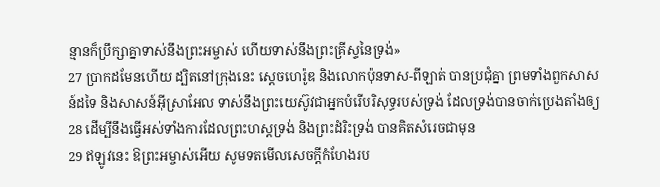ន្មានក៏ប្រឹក្សាគ្នាទាស់នឹងព្រះអម្ចាស់ ហើយទាស់នឹងព្រះគ្រីស្ទនៃទ្រង់»
27 ប្រាកដមែនហើយ ដ្បិតនៅក្រុងនេះ ស្តេចហេរ៉ូឌ និងលោកប៉ុនទាស-ពីឡាត់ បានប្រជុំគ្នា ព្រមទាំងពួកសាសន៍ដទៃ និងសាសន៍អ៊ីស្រាអែល ទាស់នឹងព្រះយេស៊ូវជាអ្នកបំរើបរិសុទ្ធរបស់ទ្រង់ ដែលទ្រង់បានចាក់ប្រេងតាំងឲ្យ
28 ដើម្បីនឹងធ្វើអស់ទាំងការដែលព្រះហស្តទ្រង់ និងព្រះដំរិះទ្រង់ បានគិតសំរេចជាមុន
29 ឥឡូវនេះ ឱព្រះអម្ចាស់អើយ សូមទតមើលសេចក្ដីកំហែងរប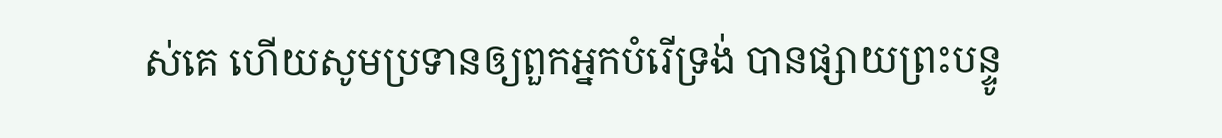ស់គេ ហើយសូមប្រទានឲ្យពួកអ្នកបំរើទ្រង់ បានផ្សាយព្រះបន្ទូ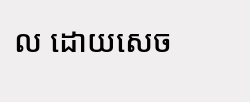ល ដោយសេច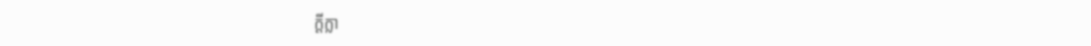ក្ដីក្លា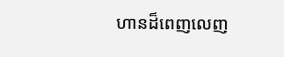ហានដ៏ពេញលេញ